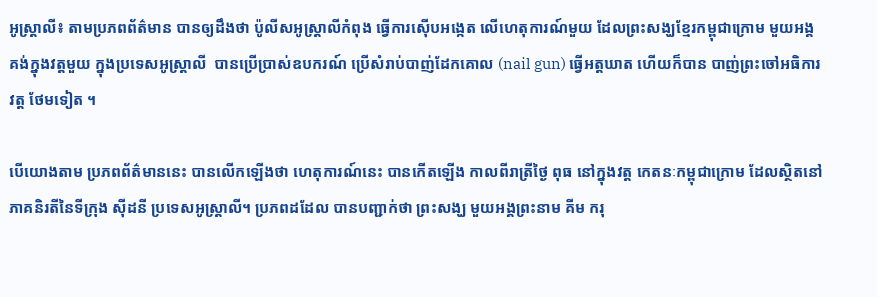អូស្ត្រាលី៖ តាមប្រភពព័ត៌មាន បានឲ្យដឹងថា ប៉ូលីសអូស្ត្រាលីកំពុង ធ្វើការស៊ើបអង្កេត លើហេតុការណ៍មួយ ដែលព្រះសង្ឃខ្មែរកម្ពុជាក្រោម មួយអង្គ គង់ក្នុងវត្តមួយ ក្នុងប្រទេសអូស្ត្រាលី  បានប្រើប្រាស់ឧបករណ៍ ប្រើសំរាប់បាញ់ដែកគោល (nail gun) ធ្វើអត្តឃាត ហើយក៏បាន បាញ់ព្រះចៅអធិការវត្ត ថែមទៀត ។

បើយោងតាម ប្រភពព័ត៌មាននេះ បានលើកឡើងថា ហេតុការណ៍នេះ បានកើតឡើង កាលពីរាត្រីថ្ងៃ ពុធ នៅក្នុងវត្ត កេតនៈកម្ពុជាក្រោម ដែលស្ថិតនៅ ភាគនិរតីនៃទីក្រុង ស៊ីដនី ប្រទេសអូស្ត្រាលី។ ប្រភពដដែល បានបញ្ជាក់ថា ព្រះសង្ឃ មួយអង្គព្រះនាម គីម ករុ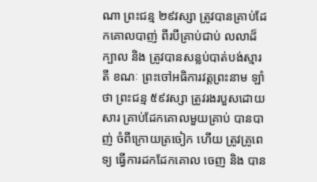ណា ព្រះជន្ម ២៩វស្សា ត្រូវបានគ្រាប់ដែកគោលបាញ់ ពីរបីគ្រាប់ជាប់ លលាដ៏ក្បាល និង ត្រូវបានសន្លប់បាត់បង់ស្មារតី ខណៈ ព្រះចៅអធិការវត្តព្រះនាម ឡាំ ថា ព្រះជន្ម ៥៩វស្សា ត្រូវរងរបួសដោយសារ គ្រាប់ដែកគោលមួយគ្រាប់ បានបាញ់ ចំពីក្រោយត្រចៀក ហើយ ត្រូវគ្រូពេទ្យ ធ្វើការដកដែកគោល ចេញ និង បាន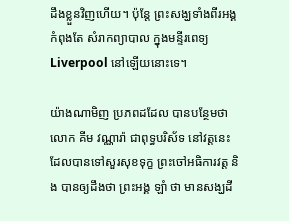ដឹងខ្លួនវិញហើយ។ ប៉ុន្តែ ព្រះសង្ឃទាំងពីរអង្គ កំពុងតែ សំរាកព្យាបាល ក្នុងមន្ទីរពេទ្យ Liverpool នៅឡើយនោះទេ។

យ៉ាងណាមិញ ប្រភពដដែល បានបន្ថែមថា លោក គីម វណ្ណារ៉ា ជាពុទ្ធបរិស័ទ នៅវត្តនេះ ដែលបានទៅសួរសុខទុក្ខ ព្រះចៅអធិការវត្ត និង បានឲ្យដឹងថា ព្រះអង្គ ឡាំ ថា មានសង្ឃដី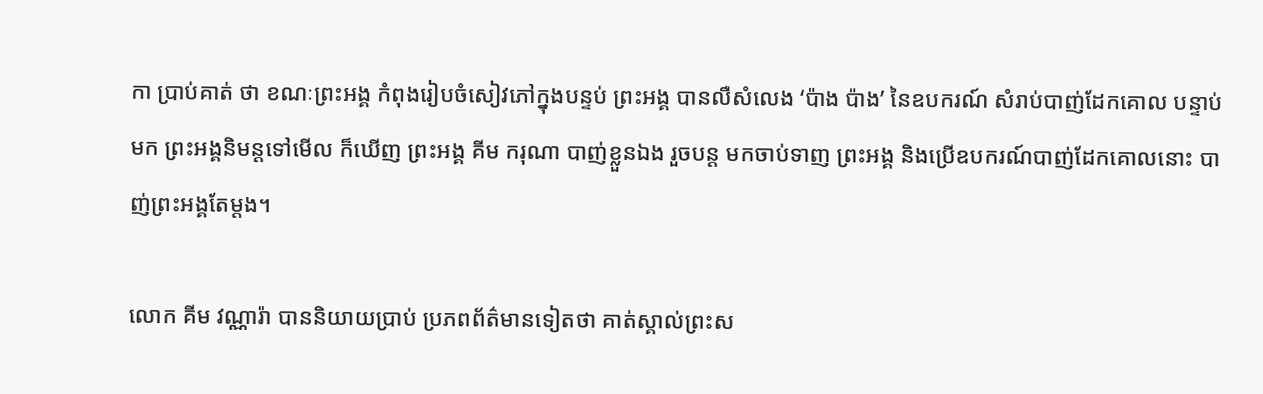កា ប្រាប់គាត់ ថា ខណៈព្រះអង្គ កំពុងរៀបចំសៀវភៅក្នុងបន្ទប់ ព្រះអង្គ បានលឺសំលេង ‘ប៉ាង ប៉ាង’ នៃឧបករណ៍ សំរាប់បាញ់ដែកគោល បន្ទាប់មក ព្រះអង្គនិមន្តទៅមើល ក៏ឃើញ ព្រះអង្គ គីម ករុណា បាញ់ខ្លួនឯង រួចបន្ត មកចាប់ទាញ ព្រះអង្គ និងប្រើឧបករណ៍បាញ់ដែកគោលនោះ បាញ់ព្រះអង្គតែម្តង។

លោក គីម វណ្ណារ៉ា បាននិយាយប្រាប់ ប្រភពព័ត៌មានទៀតថា គាត់ស្គាល់ព្រះស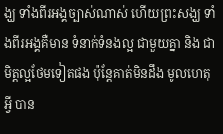ង្ឃ ទាំងពីរអង្គច្បាស់ណាស់ ហើយព្រះសង្ឃ ទាំងពីរអង្គគឺមាន ទំនាក់ទំនងល្អ ជាមួយគ្នា និង ជាមិត្តល្អថែមទៀតផង ប៉ុន្តែគាត់មិនដឹង មូលហេតុអ្វី បាន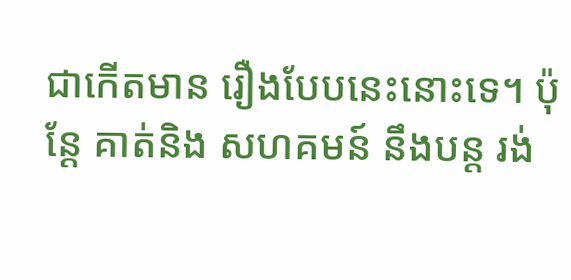ជាកើតមាន រឿងបែបនេះនោះទេ។ ប៉ុន្តែ គាត់និង សហគមន៍ នឹងបន្ត រង់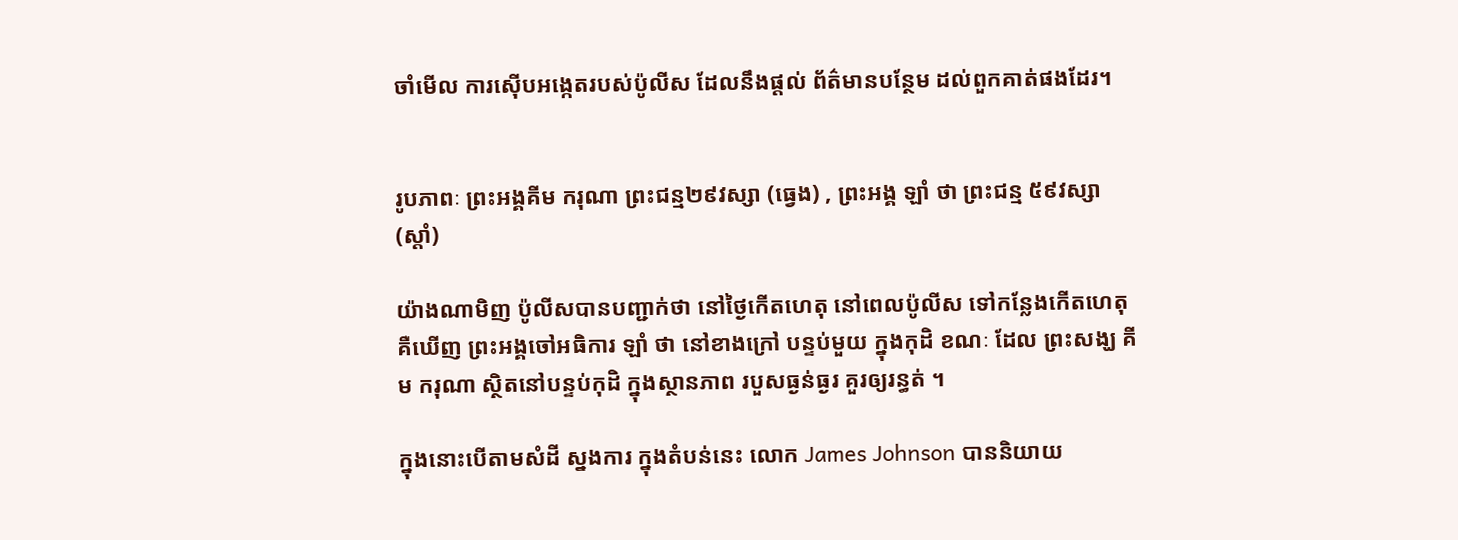ចាំមើល ការស៊ើបអង្កេតរបស់ប៉ូលីស ដែលនឹងផ្តល់ ព័ត៌មានបន្ថែម ដល់ពួកគាត់ផងដែរ។


រូបភាពៈ ព្រះអង្គគីម ករុណា ព្រះជន្ម២៩វស្សា (ធ្វេង) , ព្រះអង្គ ឡាំ ថា ព្រះជន្ម ៥៩វស្សា (ស្តាំ)

យ៉ាងណាមិញ ប៉ូលីសបានបញ្ជាក់ថា នៅថ្ងៃកើតហេតុ នៅពេលប៉ូលីស ទៅកន្លែងកើតហេតុ គឺឃើញ ព្រះអង្គចៅអធិការ ឡាំ ថា នៅខាងក្រៅ បន្ទប់មួយ ក្នុងកុដិ ខណៈ ដែល ព្រះសង្ឃ គីម ករុណា ស្ថិតនៅបន្ទប់កុដិ ក្នុងស្ថានភាព របួសធ្ងន់ធ្ងរ គួរឲ្យរន្ធត់ ។

ក្នុងនោះបើតាមសំដី ស្នងការ ក្នុងតំបន់នេះ លោក James Johnson បាននិយាយ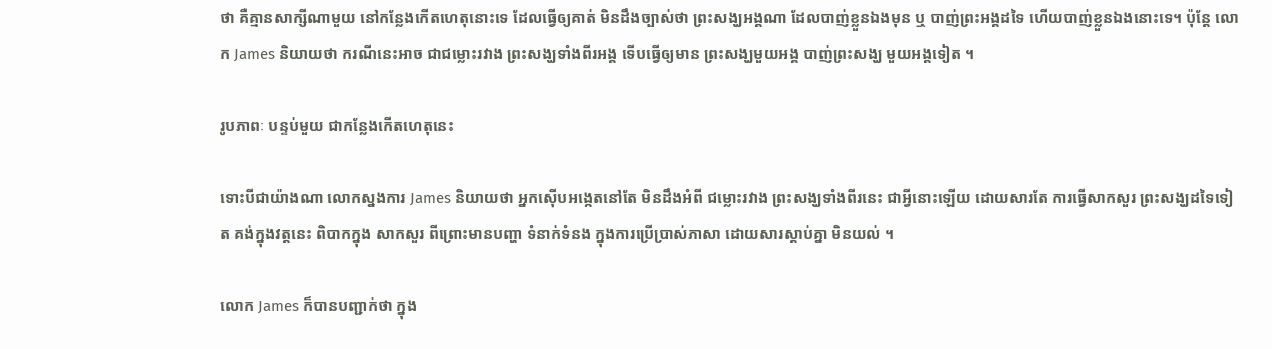ថា គឺគ្មានសាក្សីណាមួយ នៅកន្លែងកើតហេតុនោះទេ ដែលធ្វើឲ្យគាត់ មិនដឹងច្បាស់ថា ព្រះសង្ឃអង្គណា ដែលបាញ់ខ្លួនឯងមុន ឬ បាញ់ព្រះអង្គដទៃ ហើយបាញ់ខ្លួនឯងនោះទេ។ ប៉ុន្តែ លោក James និយាយថា ករណីនេះអាច ជាជម្លោះរវាង ព្រះសង្ឃទាំងពីរអង្គ ទើបធ្វើឲ្យមាន ព្រះសង្ឃមួយអង្គ បាញ់ព្រះសង្ឃ មួយអង្គទៀត ។

រូបភាពៈ បន្ទប់មួយ ជាកន្លែងកើតហេតុនេះ

ទោះបីជាយ៉ាងណា លោកស្នងការ James និយាយថា អ្នកស៊ើបអង្កេតនៅតែ មិនដឹងអំពី ជម្លោះរវាង ព្រះសង្ឃទាំងពីរនេះ ជាអ្វីនោះឡើយ ដោយសារតែ ការធ្វើសាកសួរ ព្រះសង្ឃដទៃទៀត គង់ក្នុងវត្តនេះ ពិបាកក្នុង សាកសួរ ពីព្រោះមានបញ្ហា ទំនាក់ទំនង ក្នុងការប្រើប្រាស់ភាសា ដោយសារស្តាប់គ្នា មិនយល់ ។

លោក James ក៏បានបញ្ជាក់ថា ក្នុង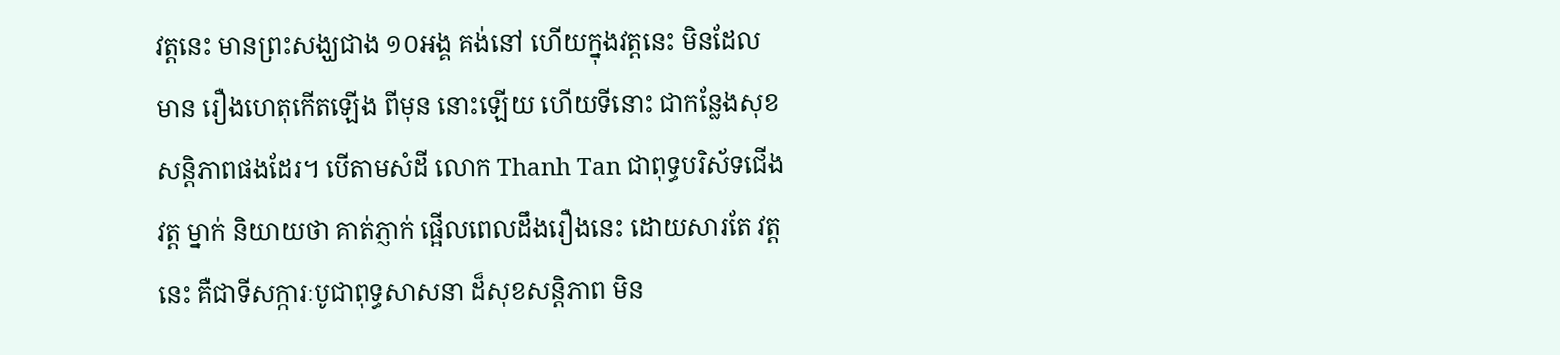វត្តនេះ មានព្រះសង្ឃជាង ១០អង្គ គង់នៅ ហើយក្នុងវត្តនេះ មិនដែលមាន រឿងហេតុកើតឡើង ពីមុន នោះឡើយ ហើយទីនោះ ជាកន្លែងសុខសន្តិភាពផងដែរ។ បើតាមសំដី លោក Thanh Tan ជាពុទ្ធបរិស័ទជើងវត្ត ម្នាក់ និយាយថា គាត់ភ្ញាក់ ផ្អើលពេលដឹងរឿងនេះ ដោយសារតែ វត្តនេះ គឺជាទីសក្ការៈបូជាពុទ្ធសាសនា ដ៏សុខសន្តិភាព មិន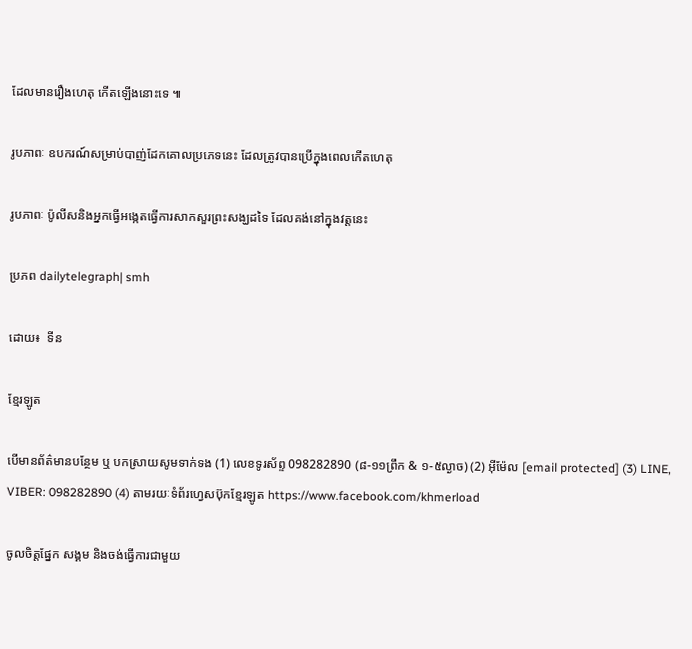ដែលមានរឿងហេតុ កើតឡើងនោះទេ ៕

រូបភាពៈ ឧបករណ៍សម្រាប់បាញ់ដែកគោលប្រភេទនេះ ដែលត្រូវបានប្រើក្នុងពេលកើតហេតុ

រូបភាពៈ ប៉ូលីសនិងអ្នកធ្វើអង្កេតធ្វើការសាកសួរព្រះសង្ឃដទៃ ដែលគង់នៅក្នុងវត្តនេះ

ប្រភព dailytelegraph| smh

ដោយ៖  ទីន

ខ្មែរឡូត

បើមានព័ត៌មានបន្ថែម ឬ បកស្រាយសូមទាក់ទង (1) លេខទូរស័ព្ទ 098282890 (៨-១១ព្រឹក & ១-៥ល្ងាច) (2) អ៊ីម៉ែល [email protected] (3) LINE, VIBER: 098282890 (4) តាមរយៈទំព័រហ្វេសប៊ុកខ្មែរឡូត https://www.facebook.com/khmerload

ចូលចិត្តផ្នែក សង្គម និងចង់ធ្វើការជាមួយ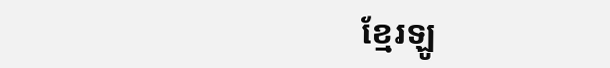ខ្មែរឡូ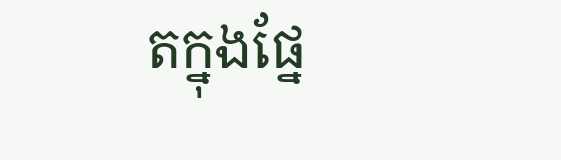តក្នុងផ្នែ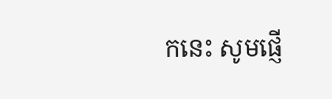កនេះ សូមផ្ញើ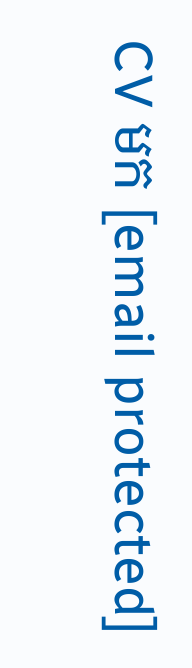CV មក [email protected]